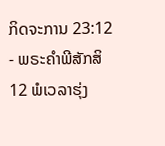ກິດຈະການ 23:12 - ພຣະຄຳພີສັກສິ12 ພໍເວລາຮຸ່ງ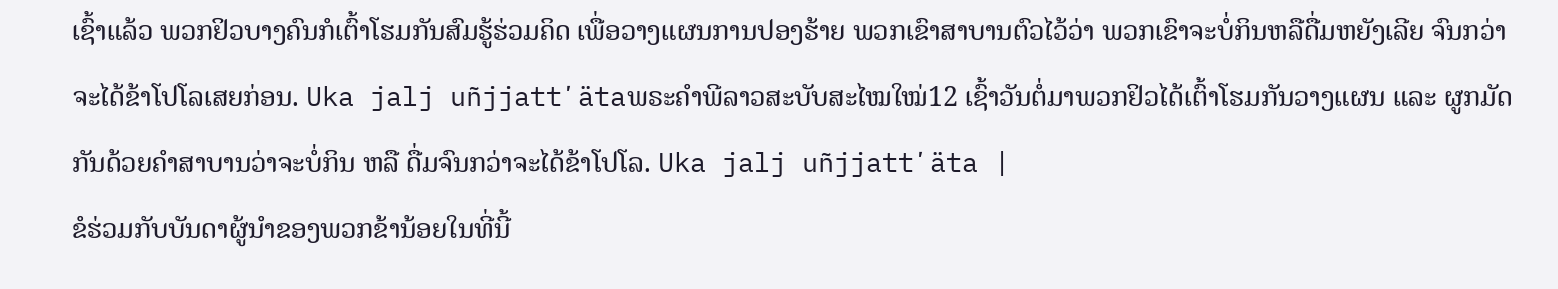ເຊົ້າແລ້ວ ພວກຢິວບາງຄົນກໍເຕົ້າໂຮມກັນສົມຮູ້ຮ່ວມຄິດ ເພື່ອວາງແຜນການປອງຮ້າຍ ພວກເຂົາສາບານຕົວໄວ້ວ່າ ພວກເຂົາຈະບໍ່ກິນຫລືດື່ມຫຍັງເລີຍ ຈົນກວ່າຈະໄດ້ຂ້າໂປໂລເສຍກ່ອນ. Uka jalj uñjjattʼätaພຣະຄຳພີລາວສະບັບສະໄໝໃໝ່12 ເຊົ້າວັນຕໍ່ມາພວກຢິວໄດ້ເຕົ້າໂຮມກັນວາງແຜນ ແລະ ຜູກມັດກັນດ້ວຍຄຳສາບານວ່າຈະບໍ່ກິນ ຫລື ດື່ມຈົນກວ່າຈະໄດ້ຂ້າໂປໂລ. Uka jalj uñjjattʼäta |
ຂໍຮ່ວມກັບບັນດາຜູ້ນຳຂອງພວກຂ້ານ້ອຍໃນທີ່ນີ້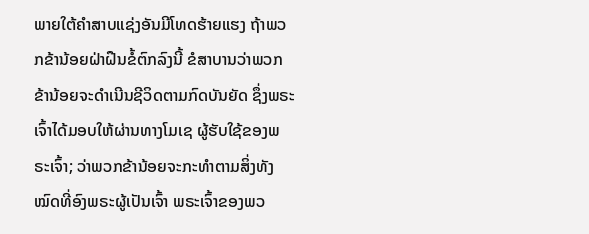ພາຍໃຕ້ຄຳສາບແຊ່ງອັນມີໂທດຮ້າຍແຮງ ຖ້າພວກຂ້ານ້ອຍຝ່າຝືນຂໍ້ຕົກລົງນີ້ ຂໍສາບານວ່າພວກຂ້ານ້ອຍຈະດຳເນີນຊີວິດຕາມກົດບັນຍັດ ຊຶ່ງພຣະເຈົ້າໄດ້ມອບໃຫ້ຜ່ານທາງໂມເຊ ຜູ້ຮັບໃຊ້ຂອງພຣະເຈົ້າ; ວ່າພວກຂ້ານ້ອຍຈະກະທຳຕາມສິ່ງທັງໝົດທີ່ອົງພຣະຜູ້ເປັນເຈົ້າ ພຣະເຈົ້າຂອງພວ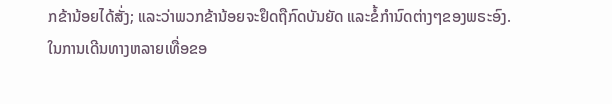ກຂ້ານ້ອຍໄດ້ສັ່ງ; ແລະວ່າພວກຂ້ານ້ອຍຈະຢຶດຖືກົດບັນຍັດ ແລະຂໍ້ກຳນົດຕ່າງໆຂອງພຣະອົງ.
ໃນການເດີນທາງຫລາຍເທື່ອຂອ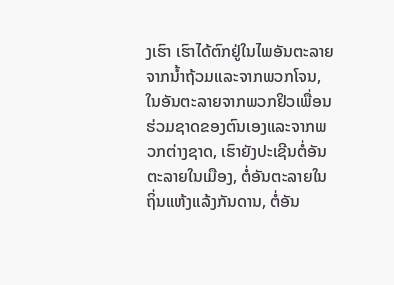ງເຮົາ ເຮົາໄດ້ຕົກຢູ່ໃນໄພອັນຕະລາຍຈາກນໍ້າຖ້ວມແລະຈາກພວກໂຈນ, ໃນອັນຕະລາຍຈາກພວກຢິວເພື່ອນຮ່ວມຊາດຂອງຕົນເອງແລະຈາກພວກຕ່າງຊາດ, ເຮົາຍັງປະເຊີນຕໍ່ອັນຕະລາຍໃນເມືອງ, ຕໍ່ອັນຕະລາຍໃນຖິ່ນແຫ້ງແລ້ງກັນດານ, ຕໍ່ອັນ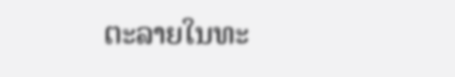ຕະລາຍໃນທະ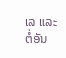ເລ ແລະຕໍ່ອັນ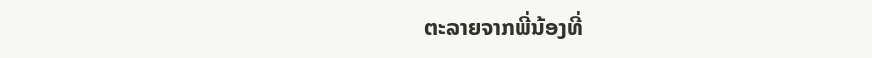ຕະລາຍຈາກພີ່ນ້ອງທີ່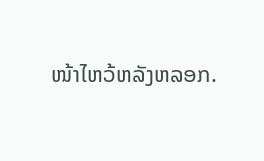ໜ້າໄຫວ້ຫລັງຫລອກ.